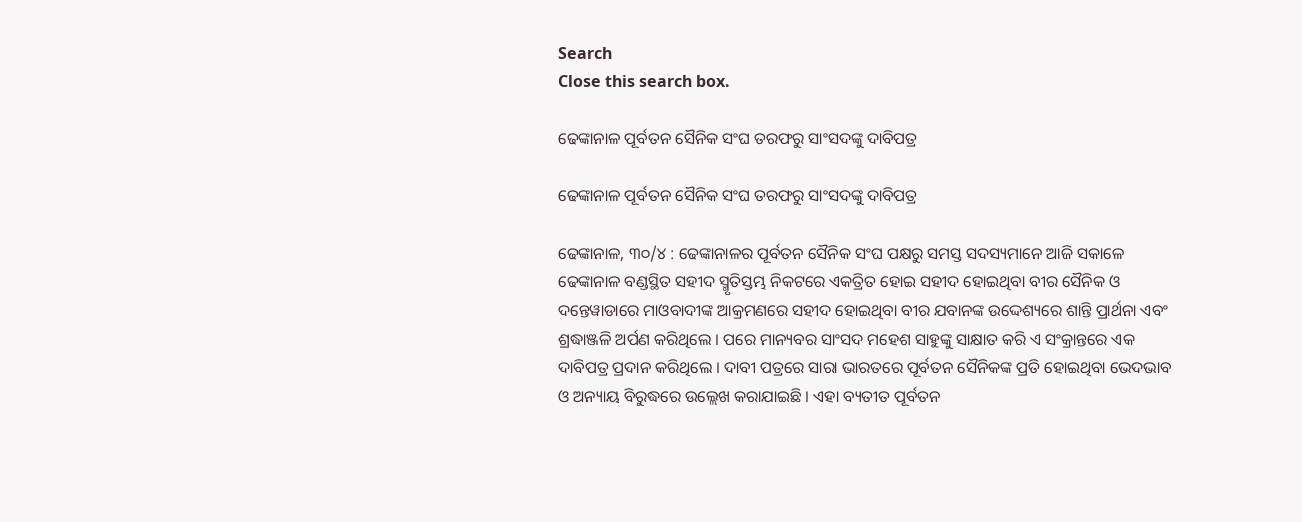Search
Close this search box.

ଢେଙ୍କାନାଳ ପୂର୍ବତନ ସୈନିକ ସଂଘ ତରଫରୁ ସାଂସଦଙ୍କୁ ଦାବିପତ୍ର

ଢେଙ୍କାନାଳ ପୂର୍ବତନ ସୈନିକ ସଂଘ ତରଫରୁ ସାଂସଦଙ୍କୁ ଦାବିପତ୍ର

ଢେଙ୍କାନାଳ, ୩୦/୪ : ଢେଙ୍କାନାଳର ପୂର୍ବତନ ସୈନିକ ସଂଘ ପକ୍ଷରୁ ସମସ୍ତ ସଦସ୍ୟମାନେ ଆଜି ସକାଳେ ଢେଙ୍କାନାଳ ବଣ୍ଡସ୍ଥିତ ସହୀଦ ସ୍ମୃତିସ୍ତମ୍ଭ ନିକଟରେ ଏକତ୍ରିତ ହୋଇ ସହୀଦ ହୋଇଥିବା ବୀର ସୈନିକ ଓ ଦନ୍ତେୱାଡାରେ ମାଓବାଦୀଙ୍କ ଆକ୍ରମଣରେ ସହୀଦ ହୋଇଥିବା ବୀର ଯବାନଙ୍କ ଉଦ୍ଦେଶ୍ୟରେ ଶାନ୍ତି ପ୍ରାର୍ଥନା ଏବଂ ଶ୍ରଦ୍ଧାଞ୍ଜଳି ଅର୍ପଣ କରିଥିଲେ । ପରେ ମାନ୍ୟବର ସାଂସଦ ମହେଶ ସାହୁଙ୍କୁ ସାକ୍ଷାତ କରି ଏ ସଂକ୍ରାନ୍ତରେ ଏକ ଦାବିପତ୍ର ପ୍ରଦାନ କରିଥିଲେ । ଦାବୀ ପତ୍ରରେ ସାରା ଭାରତରେ ପୂର୍ବତନ ସୈନିକଙ୍କ ପ୍ରତି ହୋଇଥିବା ଭେଦଭାବ ଓ ଅନ୍ୟାୟ ବିରୁଦ୍ଧରେ ଉଲ୍ଲେଖ କରାଯାଇଛି । ଏହା ବ୍ୟତୀତ ପୂର୍ବତନ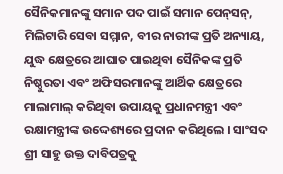ସୈନିକମାନଙ୍କୁ ସମାନ ପଦ ପାଇଁ ସମାନ ପେନ୍‌ସନ୍‌, ମିଲିଟାରି ସେବା ସମ୍ମାନ, ବୀର ନାରୀଙ୍କ ପ୍ରତି ଅନ୍ୟାୟ, ଯୁଦ୍ଧ କ୍ଷେତ୍ରରେ ଆଘାତ ପାଇଥିବା ସୈନିକଙ୍କ ପ୍ରତି ନିଷ୍ଠୁରତା ଏବଂ ଅଫିସରମାନଙ୍କୁ ଆର୍ଥିକ କ୍ଷେତ୍ରରେ ମାଲାମାଲ୍ କରିଥିବା ଉପାୟକୁ ପ୍ରଧାନମନ୍ତ୍ରୀ ଏବଂ ରକ୍ଷାମନ୍ତ୍ରୀଙ୍କ ଉଦ୍ଦେଶ୍ୟରେ ପ୍ରଦାନ କରିଥିଲେ । ସାଂସଦ ଶ୍ରୀ ସାହୁ ଉକ୍ତ ଦାବିପତ୍ରକୁ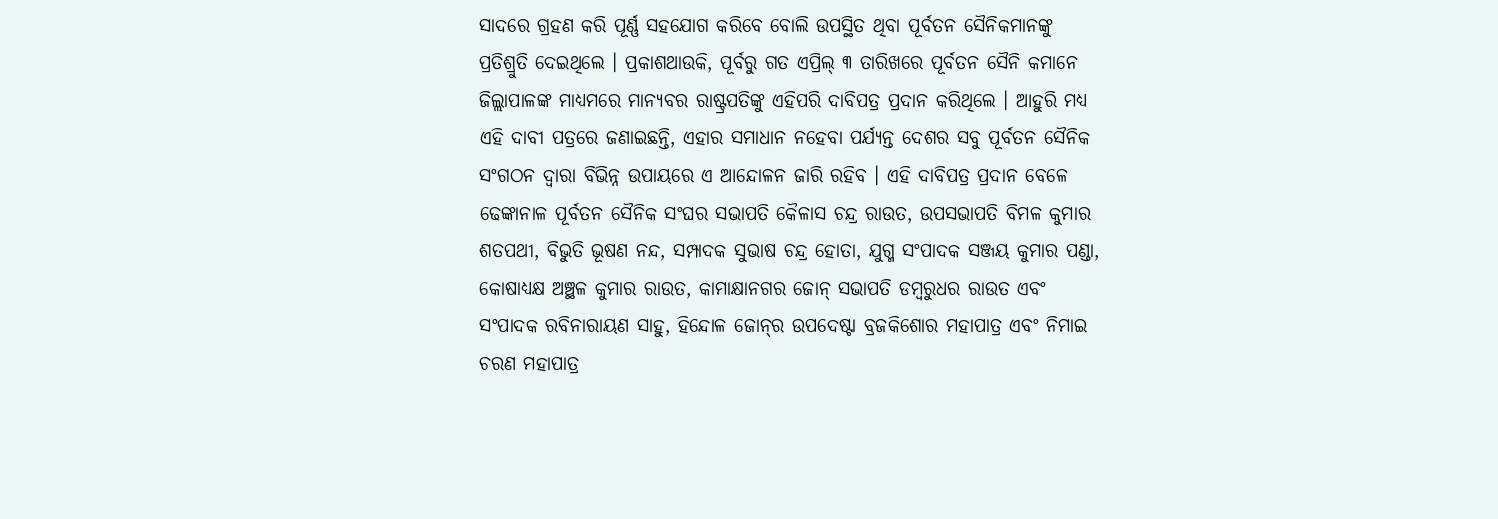ସାଦରେ ଗ୍ରହଣ କରି ପୂର୍ଣ୍ଣ ସହଯୋଗ କରିବେ ବୋଲି ଉପସ୍ଥିତ ଥିବା ପୂର୍ବତନ ସୈନିକମାନଙ୍କୁ ପ୍ରତିଶ୍ରୁତି ଦେଇଥିଲେ । ପ୍ରକାଶଥାଉକି, ପୂର୍ବରୁ ଗତ ଏପ୍ରିଲ୍ ୩ ତାରିଖରେ ପୂର୍ବତନ ସୈନି କମାନେ ଜିଲ୍ଲାପାଳଙ୍କ ମାଧ୍ୟମରେ ମାନ୍ୟବର ରାଷ୍ଟ୍ରପତିଙ୍କୁ ଏହିପରି ଦାବିପତ୍ର ପ୍ରଦାନ କରିଥିଲେ । ଆହୁରି ମଧ୍ୟ ଏହି ଦାବୀ ପତ୍ରରେ ଜଣାଇଛନ୍ତି, ଏହାର ସମାଧାନ ନହେବା ପର୍ଯ୍ୟନ୍ତ ଦେଶର ସବୁ ପୂର୍ବତନ ସୈନିକ ସଂଗଠନ ଦ୍ବାରା ବିଭିନ୍ନ ଉପାୟରେ ଏ ଆନ୍ଦୋଳନ ଜାରି ରହିବ । ଏହି ଦାବିପତ୍ର ପ୍ରଦାନ ବେଳେ ଢେଙ୍କାନାଳ ପୂର୍ବତନ ସୈନିକ ସଂଘର ସଭାପତି କୈଳାସ ଚନ୍ଦ୍ର ରାଉତ, ଉପସଭାପତି ବିମଳ କୁମାର ଶତପଥୀ, ବିଭୁତି ଭୂଷଣ ନନ୍ଦ, ସମ୍ପାଦକ ସୁଭାଷ ଚନ୍ଦ୍ର ହୋତା, ଯୁଗ୍ମ ସଂପାଦକ ସଞ୍ଜୟ କୁମାର ପଣ୍ଡା, କୋଷାଧ୍ୟକ୍ଷ ଅଞ୍ଛଳ କୁମାର ରାଉତ, କାମାକ୍ଷାନଗର ଜୋନ୍ ସଭାପତି ଡମ୍ବରୁଧର ରାଉତ ଏବଂ ସଂପାଦକ ରବିନାରାୟଣ ସାହୁ, ହିନ୍ଦୋଳ ଜୋନ୍‌ର ଉପଦେଷ୍ଟା ବ୍ରଜକିଶୋର ମହାପାତ୍ର ଏବଂ ନିମାଇ ଚରଣ ମହାପାତ୍ର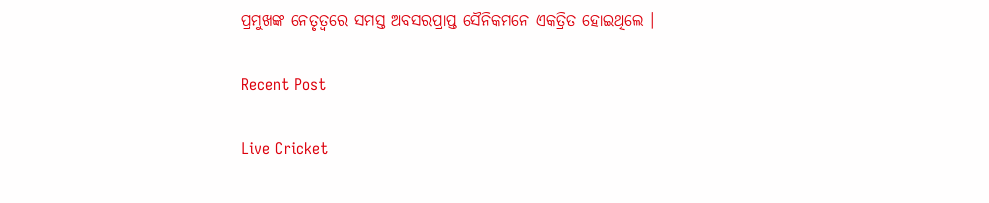ପ୍ରମୁଖଙ୍କ ନେତୃତ୍ବରେ ସମସ୍ତ ଅବସରପ୍ରାପ୍ତ ସୈନିକମନେ ଏକତ୍ରିତ ହୋଇଥିଲେ ।

Recent Post

Live Cricket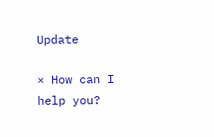Update

× How can I help you?